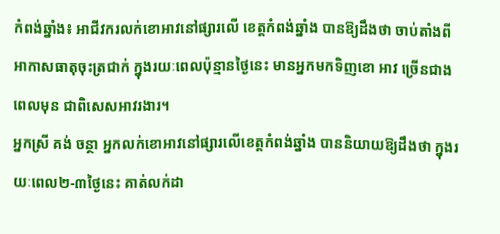កំពង់ឆ្នាំង៖ អាជីវករលក់ខោអាវនៅផ្សារលើ ខេត្តកំពង់ឆ្នាំង បានឱ្យដឹងថា ចាប់តាំងពីអាកាសធាតុចុះត្រជាក់ ក្នុងរយៈពេលប៉ុន្មានថ្ងៃនេះ មានអ្នកមកទិញខោ អាវ ច្រើនជាងពេលមុន ជាពិសេសអាវរងារ។
អ្នកស្រី គង់ ចន្ថា អ្នកលក់ខោអាវនៅផ្សារលើខេត្តកំពង់ឆ្នាំង បាននិយាយឱ្យដឹងថា ក្នុងរយៈពេល២-៣ថ្ងៃនេះ គាត់លក់ដា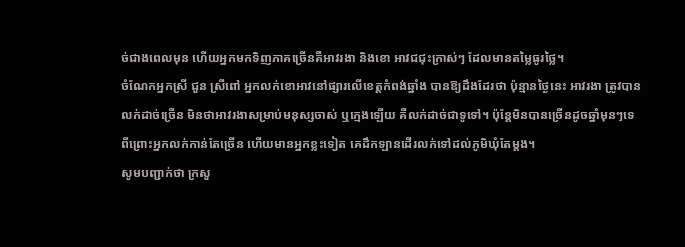ច់ជាងពេលមុន ហើយអ្នកមកទិញភាគច្រើនគឺអាវរងា និងខោ អាវជជុះក្រាស់ៗ ដែលមានតម្លៃធូរថ្លៃ។
ចំណែកអ្នកស្រី ជួន ស្រីពៅ អ្នកលក់ខោអាវនៅផ្សារលើខេត្តកំពង់ឆ្នាំង បានឱ្យដឹងដែរថា ប៉ុន្មានថ្ងៃនេះ អាវរងា ត្រូវបានលក់ដាច់ច្រើន មិនថាអាវរងាសម្រាប់មនុស្សចាស់ ឬក្មេងឡើយ គឺលក់ដាច់ជាទូទៅ។ ប៉ុន្តែមិនបានច្រើនដូចឆ្នាំមុនៗទេ ពីព្រោះអ្នកលក់កាន់តែច្រើន ហើយមានអ្នកខ្លះទៀត គេដឹកឡានដើរលក់ទៅដល់ភូមិឃុំតែម្តង។
សូមបញ្ជាក់ថា ក្រសួ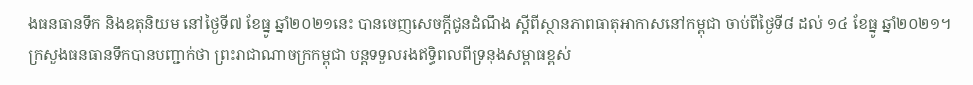ងធនធានទឹក និងឧតុនិយម នៅថ្ងៃទី៧ ខែធ្នូ ឆ្នាំ២០២១នេះ បានចេញសេចក្តីជូនដំណឹង ស្តីពីស្ថានភាពធាតុអាកាសនៅកម្ពុជា ចាប់ពីថ្ងៃទី៨ ដល់ ១៤ ខែធ្នូ ឆ្នាំ២០២១។
ក្រសួងធនធានទឹកបានបញ្ជាក់ថា ព្រះរាជាណាចក្រកម្ពុជា បន្តទទួលរងឥទ្ធិពលពីទ្រនុងសម្ពាធខ្ពស់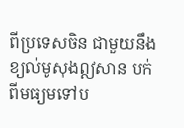ពីប្រទេសចិន ជាមួយនឹងខ្យល់មូសុងឦសាន បក់ពីមធ្យមទៅប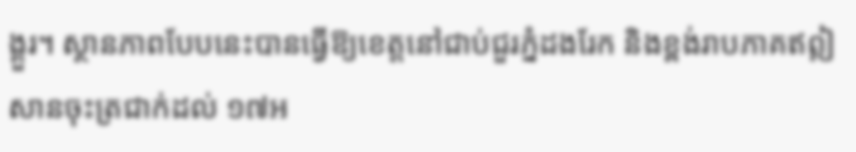ង្គួរ។ ស្ថានភាពបែបនេះបានធ្វើឱ្យខេត្តនៅជាប់ជួរភ្នំដងរែក និងខ្ពង់រាបភាគឥឦសានចុះត្រជាក់ដល់ ១៧អ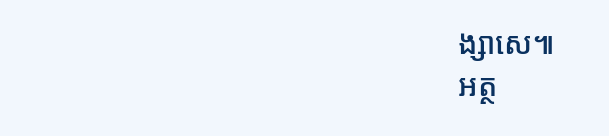ង្សាសេ៕
អត្ថ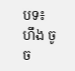បទ៖ ហឹង ចូច